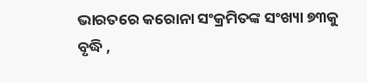ଭାରତରେ କରୋନା ସଂକ୍ରମିତଙ୍କ ସଂଖ୍ୟା ୭୩କୁ ବୃଦ୍ଧି ,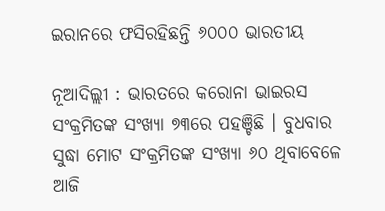ଇରାନରେ ଫସିରହିଛନ୍ତି ୬୦୦୦ ଭାରତୀୟ

ନୂଆଦିଲ୍ଲୀ : ଭାରତରେ କରୋନା ଭାଇରସ ସଂକ୍ରମିତଙ୍କ ସଂଖ୍ୟା ୭୩ରେ ପହଞ୍ଚିଛି । ବୁଧବାର ସୁଦ୍ଧା ମୋଟ ସଂକ୍ରମିତଙ୍କ ସଂଖ୍ୟା ୬୦ ଥିବାବେଳେ ଆଜି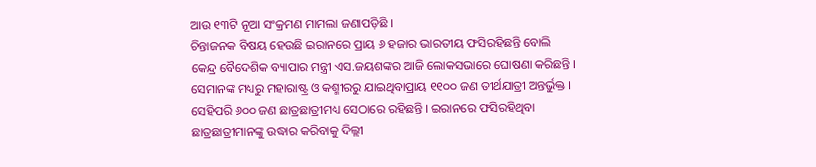ଆଉ ୧୩ଟି ନୂଆ ସଂକ୍ରମଣ ମାମଲା ଜଣାପଡ଼ିଛି ।
ଚିନ୍ତାଜନକ ବିଷୟ ହେଉଛି ଇରାନରେ ପ୍ରାୟ ୬ ହଜାର ଭାରତୀୟ ଫସିରହିଛନ୍ତି ବୋଲି କେନ୍ଦ୍ର ବୈଦେଶିକ ବ୍ୟାପାର ମନ୍ତ୍ରୀ ଏସ.ଜୟଶଙ୍କର ଆଜି ଲୋକସଭାରେ ଘୋଷଣା କରିଛନ୍ତି । ସେମାନଙ୍କ ମଧ୍ୟରୁ ମହାରାଷ୍ଟ୍ର ଓ କଶ୍ମୀରରୁ ଯାଇଥିବାପ୍ରାୟ ୧୧୦୦ ଜଣ ତୀର୍ଥଯାତ୍ରୀ ଅନ୍ତର୍ଭୁକ୍ତ । ସେହିପରି ୬୦୦ ଜଣ ଛାତ୍ରଛାତ୍ରୀମଧ୍ୟ ସେଠାରେ ରହିଛନ୍ତି । ଇରାନରେ ଫସିରହିଥିବା ଛାତ୍ରଛାତ୍ରୀମାନଙ୍କୁ ଉଦ୍ଧାର କରିବାକୁ ଦିଲ୍ଲୀ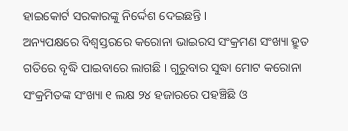ହାଇକୋର୍ଟ ସରକାରଙ୍କୁ ନିର୍ଦ୍ଦେଶ ଦେଇଛନ୍ତି ।
ଅନ୍ୟପକ୍ଷରେ ବିଶ୍ୱସ୍ତରରେ କରୋନା ଭାଇରସ ସଂକ୍ରମଣ ସଂଖ୍ୟା ହ୍ରୁତ ଗତିରେ ବୃଦ୍ଧି ପାଇବାରେ ଲାଗଛି । ଗୁରୁବାର ସୁଦ୍ଧା ମୋଟ କରୋନା ସଂକ୍ରମିତଙ୍କ ସଂଖ୍ୟା ୧ ଲକ୍ଷ ୨୪ ହଜାରରେ ପହଞ୍ଚିଛି ଓ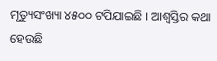ମୃତ୍ୟୁସଂଖ୍ୟା ୪୫୦୦ ଟପିଯାଇଛି । ଆଶ୍ୱସ୍ତିର କଥା ହେଉଛି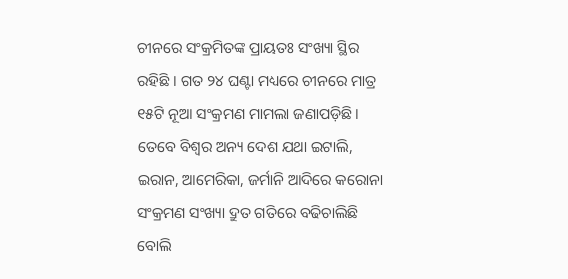ଚୀନରେ ସଂକ୍ରମିତଙ୍କ ପ୍ରାୟତଃ ସଂଖ୍ୟା ସ୍ଥିର ରହିଛି । ଗତ ୨୪ ଘଣ୍ଟା ମଧ୍ୟରେ ଚୀନରେ ମାତ୍ର ୧୫ଟି ନୂଆ ସଂକ୍ରମଣ ମାମଲା ଜଣାପଡ଼ିଛି । ତେବେ ବିଶ୍ୱର ଅନ୍ୟ ଦେଶ ଯଥା ଇଟାଲି, ଇରାନ, ଆମେରିକା, ଜର୍ମାନି ଆଦିରେ କରୋନା ସଂକ୍ରମଣ ସଂଖ୍ୟା ଦ୍ରୁତ ଗତିରେ ବଢିଚାଲିଛି ବୋଲି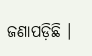ଜଣାପଡ଼ିଛି ।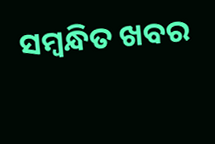ସମ୍ବନ୍ଧିତ ଖବର